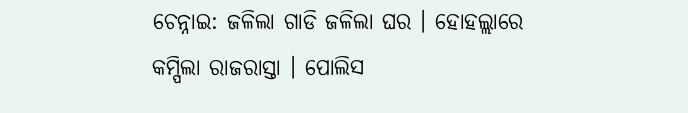ଚେନ୍ନାଇ: ଜଳିଲା ଗାଡି ଜଳିଲା ଘର । ହୋହଲ୍ଲାରେ କମ୍ପିଲା ରାଜରାସ୍ତା । ପୋଲିସ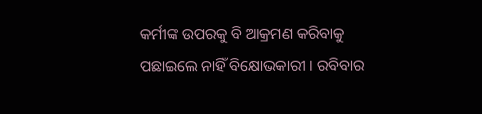କର୍ମୀଙ୍କ ଉପରକୁ ବି ଆକ୍ରମଣ କରିବାକୁ ପଛାଇଲେ ନାହିଁ ବିକ୍ଷୋଭକାରୀ । ରବିବାର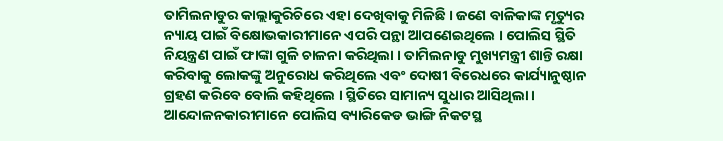ତାମିଲନାଡୁର କାଲ୍ଲାକୁରିଚିରେ ଏହା ଦେଖିବାକୁ ମିଳିଛି । ଜଣେ ବାଳିକାଙ୍କ ମୃତ୍ୟୁର ନ୍ୟାୟ ପାଇଁ ବିକ୍ଷୋଭକାରୀମାନେ ଏପରି ପନ୍ଥା ଆପଣେଇଥିଲେ । ପୋଲିସ ସ୍ଥିତି ନିୟନ୍ତ୍ରଣ ପାଇଁ ଫାଙ୍କା ଗୁଳି ଚାଳନା କରିଥିଲା । ତାମିଲନାଡୁ ମୁଖ୍ୟମନ୍ତ୍ରୀ ଶାନ୍ତି ରକ୍ଷା କରିବାକୁ ଲୋକଙ୍କୁ ଅନୁରୋଧ କରିଥିଲେ ଏବଂ ଦୋଷୀ ବିରେଧରେ କାର୍ଯ୍ୟାନୁଷ୍ଠାନ ଗ୍ରହଣ କରିବେ ବୋଲି କହିଥିଲେ । ସ୍ଥିତିରେ ସାମାନ୍ୟ ସୁଧାର ଆସିଥିଲା ।
ଆନ୍ଦୋଳନକାରୀମାନେ ପୋଲିସ ବ୍ୟାରିକେଡ ଭାଙ୍ଗି ନିକଟସ୍ଥ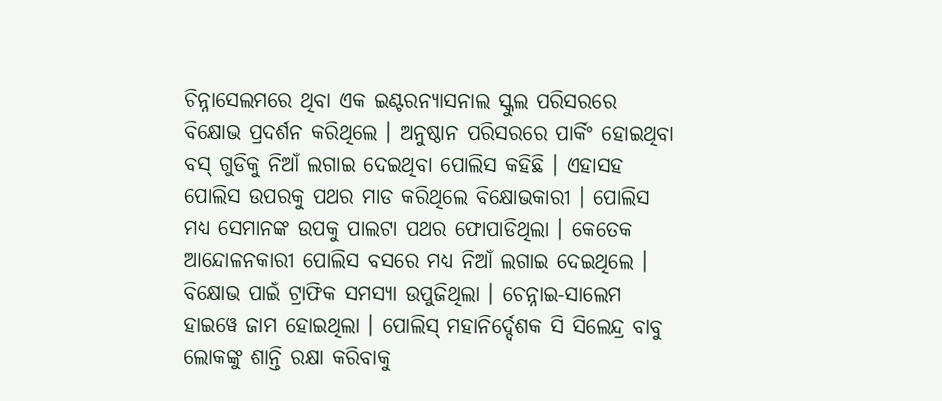ଚିନ୍ନାସେଲମରେ ଥିବା ଏକ ଇଣ୍ଟରନ୍ୟାସନାଲ ସ୍କୁଲ ପରିସରରେ ବିକ୍ଷୋଭ ପ୍ରଦର୍ଶନ କରିଥିଲେ । ଅନୁଷ୍ଠାନ ପରିସରରେ ପାର୍କିଂ ହୋଇଥିବା ବସ୍ ଗୁଡିକୁ ନିଆଁ ଲଗାଇ ଦେଇଥିବା ପୋଲିସ କହିଛି । ଏହାସହ ପୋଲିସ ଉପରକୁ ପଥର ମାଡ କରିଥିଲେ ବିକ୍ଷୋଭକାରୀ । ପୋଲିସ ମଧ୍ୟ ସେମାନଙ୍କ ଉପକୁ ପାଲଟା ପଥର ଫୋପାଡିଥିଲା । କେତେକ ଆନ୍ଦୋଳନକାରୀ ପୋଲିସ ବସରେ ମଧ୍ୟ ନିଆଁ ଲଗାଇ ଦେଇଥିଲେ । ବିକ୍ଷୋଭ ପାଇଁ ଟ୍ରାଫିକ ସମସ୍ୟା ଉପୁଜିଥିଲା । ଚେନ୍ନାଇ-ସାଲେମ ହାଇୱେ ଜାମ ହୋଇଥିଲା । ପୋଲିସ୍ ମହାନିର୍ଦ୍ଦେଶକ ସି ସିଲେନ୍ଦ୍ର ବାବୁ ଲୋକଙ୍କୁ ଶାନ୍ତି ରକ୍ଷା କରିବାକୁ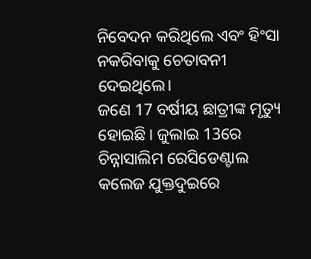ନିବେଦନ କରିଥିଲେ ଏବଂ ହିଂସା ନକରିବାକୁ ଚେତାବନୀ ଦେଇଥିଲେ।
ଜଣେ 17 ବର୍ଷୀୟ ଛାତ୍ରୀଙ୍କ ମୃତ୍ୟୁ ହୋଇଛି । ଜୁଲାଇ 13ରେ ଚିନ୍ନାସାଲିମ ରେସିଡେଣ୍ଟାଲ କଲେଜ ଯୁକ୍ତଦୁଇରେ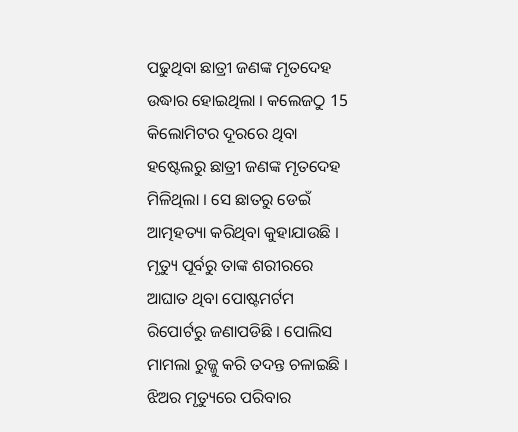ପଢୁଥିବା ଛାତ୍ରୀ ଜଣଙ୍କ ମୃତଦେହ ଉଦ୍ଧାର ହୋଇଥିଲା । କଲେଜଠୁ 15 କିଲୋମିଟର ଦୂରରେ ଥିବା ହଷ୍ଟେଲରୁ ଛାତ୍ରୀ ଜଣଙ୍କ ମୃତଦେହ ମିଳିଥିଲା । ସେ ଛାତରୁ ଡେଇଁ ଆତ୍ମହତ୍ୟା କରିଥିବା କୁହାଯାଉଛି । ମୃତ୍ୟୁ ପୂର୍ବରୁ ତାଙ୍କ ଶରୀରରେ ଆଘାତ ଥିବା ପୋଷ୍ଟମର୍ଟମ ରିପୋର୍ଟରୁ ଜଣାପଡିଛି । ପୋଲିସ ମାମଲା ରୁଜ୍ଜୁ କରି ତଦନ୍ତ ଚଳାଇଛି । ଝିଅର ମୃତ୍ୟୁରେ ପରିବାର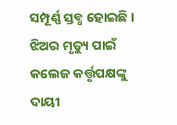ସମ୍ପୂର୍ଣ୍ଣ ସ୍ତବ୍ଧ ହୋଇଛି । ଝିଅର ମୃତ୍ୟୁ ପାଇଁ କଲେଜ କର୍ତ୍ତୃପକ୍ଷଙ୍କୁ ଦାୟୀ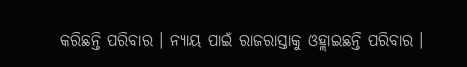କରିଛନ୍ତି ପରିବାର । ନ୍ୟାୟ ପାଇଁ ରାଜରାସ୍ତାକୁ ଓହ୍ଲାଇଛନ୍ତି ପରିବାର ।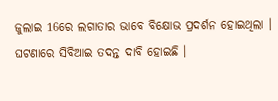ଜୁଲାଇ 16ରେ ଲଗାତାର ଭାବେ ବିକ୍ଷୋଭ ପ୍ରଦର୍ଶନ ହୋଇଥିଲା । ଘଟଣାରେ ସିବିଆଇ ତଦନ୍ତ ଦାବି ହୋଇଛି ।